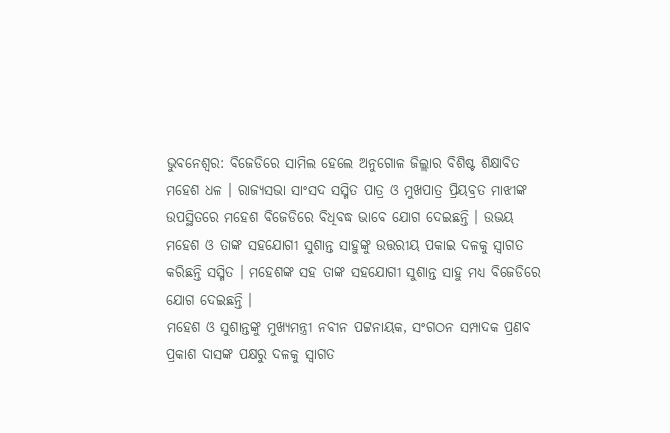ଭୁବନେଶ୍ବର: ବିଜେଡିରେ ସାମିଲ ହେଲେ ଅନୁଗୋଳ ଜିଲ୍ଲାର ବିଶିଷ୍ଟ ଶିକ୍ଷାବିତ ମହେଶ ଧଳ । ରାଜ୍ୟସଭା ସାଂସଦ ସସ୍ମିତ ପାତ୍ର ଓ ମୁଖପାତ୍ର ପ୍ରିୟବ୍ରତ ମାଝୀଙ୍କ ଉପସ୍ଥିତରେ ମହେଶ ବିଜେଡିରେ ବିଧିବଦ୍ଧ ଭାବେ ଯୋଗ ଦେଇଛନ୍ତି । ଉଭୟ ମହେଶ ଓ ତାଙ୍କ ସହଯୋଗୀ ସୁଶାନ୍ତ ସାହୁଙ୍କୁ ଉତ୍ତରୀୟ ପକାଇ ଦଳକୁ ସ୍ୱାଗତ କରିଛନ୍ତି ସସ୍ମିତ । ମହେଶଙ୍କ ସହ ତାଙ୍କ ସହଯୋଗୀ ସୁଶାନ୍ତ ସାହୁ ମଧ୍ୟ ବିଜେଡିରେ ଯୋଗ ଦେଇଛନ୍ତି ।
ମହେଶ ଓ ସୁଶାନ୍ତଙ୍କୁ ମୁଖ୍ୟମନ୍ତ୍ରୀ ନବୀନ ପଟ୍ଟନାୟକ, ସଂଗଠନ ସମ୍ପାଦକ ପ୍ରଣବ ପ୍ରକାଶ ଦାସଙ୍କ ପକ୍ଷରୁ ଦଳକୁ ସ୍ୱାଗତ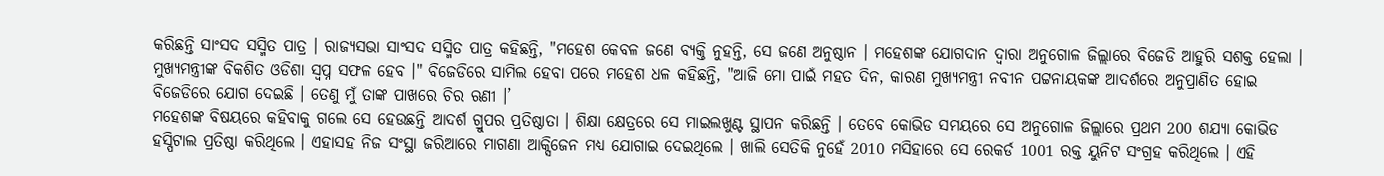କରିଛନ୍ତି ସାଂସଦ ସସ୍ମିତ ପାତ୍ର । ରାଜ୍ୟସଭା ସାଂସଦ ସସ୍ମିତ ପାତ୍ର କହିଛନ୍ତି, "ମହେଶ କେବଳ ଜଣେ ବ୍ୟକ୍ତି ନୁହନ୍ତି, ସେ ଜଣେ ଅନୁଷ୍ଠାନ । ମହେଶଙ୍କ ଯୋଗଦାନ ଦ୍ୱାରା ଅନୁଗୋଳ ଜିଲ୍ଲାରେ ବିଜେଡି ଆହୁରି ସଶକ୍ତ ହେଲା । ମୁଖ୍ୟମନ୍ତ୍ରୀଙ୍କ ବିକଶିତ ଓଡିଶା ସ୍ୱପ୍ନ ସଫଳ ହେବ ।" ବିଜେଡିରେ ସାମିଲ ହେବା ପରେ ମହେଶ ଧଳ କହିଛନ୍ତି, "ଆଜି ମୋ ପାଇଁ ମହତ ଦିନ, କାରଣ ମୁଖ୍ୟମନ୍ତ୍ରୀ ନବୀନ ପଟ୍ଟନାୟକଙ୍କ ଆଦର୍ଶରେ ଅନୁପ୍ରାଣିତ ହୋଇ ବିଜେଡିରେ ଯୋଗ ଦେଇଛି । ତେଣୁ ମୁଁ ତାଙ୍କ ପାଖରେ ଚିର ଋଣୀ ।’
ମହେଶଙ୍କ ବିଷୟରେ କହିବାକୁ ଗଲେ ସେ ହେଉଛନ୍ତି ଆଦର୍ଶ ଗ୍ରୁପର ପ୍ରତିଷ୍ଠାତା । ଶିକ୍ଷା କ୍ଷେତ୍ରରେ ସେ ମାଇଲଖୁଣ୍ଟ ସ୍ଥାପନ କରିଛନ୍ତି । ତେବେ କୋଭିଡ ସମୟରେ ସେ ଅନୁଗୋଳ ଜିଲ୍ଲାରେ ପ୍ରଥମ 200 ଶଯ୍ୟା କୋଭିଡ ହସ୍ପିଟାଲ ପ୍ରତିଷ୍ଠା କରିଥିଲେ । ଏହାସହ ନିଜ ସଂସ୍ଥା ଜରିଆରେ ମାଗଣା ଆକ୍ସିଜେନ ମଧ୍ୟ ଯୋଗାଇ ଦେଇଥିଲେ । ଖାଲି ସେତିକି ନୁହେଁ 2010 ମସିହାରେ ସେ ରେକର୍ଡ 1001 ରକ୍ତ ୟୁନିଟ ସଂଗ୍ରହ କରିଥିଲେ । ଏହି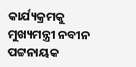କାର୍ଯ୍ୟକ୍ରମକୁ ମୁଖ୍ୟମନ୍ତ୍ରୀ ନବୀନ ପଟ୍ଟନାୟକ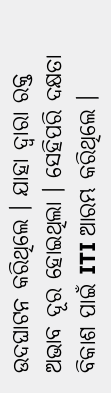ଉଦଘାଟନ କରିଥିଲେ । ଯାହା ଦ୍ୱାରା ରକ୍ତ ଅଭାବ ଦୂର ହୋଇଥିଲା । ସେହିପରି ଦକ୍ଷତା ବିକାଶ ପାଇଁ ITI ଆରମ୍ଭ କରିଥିଲେ ।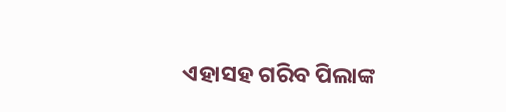ଏହାସହ ଗରିବ ପିଲାଙ୍କ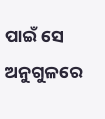ପାଇଁ ସେ ଅନୁଗୁଳରେ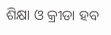ଶିକ୍ଷା ଓ କ୍ରୀଡା ହବ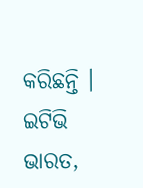କରିଛନ୍ତି ।
ଇଟିଭି ଭାରତ,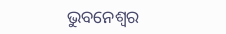ଭୁବନେଶ୍ବର